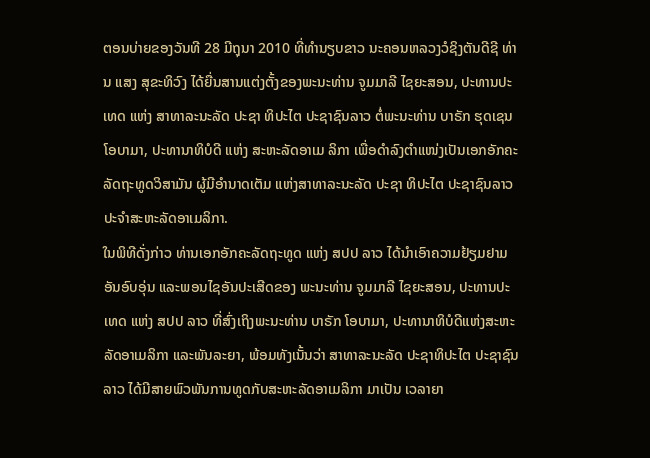ຕອນບ່າຍຂອງວັນທີ 28 ມີຖຸນາ 2010 ທີ່ທຳນຽບຂາວ ນະຄອນຫລວງວໍຊິງຕັນດີຊີ ທ່ານ ແສງ ສຸຂະທິວົງ ໄດ້ຍື່ນສານແຕ່ງຕັ້ງຂອງພະນະທ່ານ ຈູມມາລີ ໄຊຍະສອນ, ປະທານປະເທດ ແຫ່ງ ສາທາລະນະລັດ ປະຊາ ທິປະໄຕ ປະຊາຊົນລາວ ຕໍ່ພະນະທ່ານ ບາຣັກ ຮຸດເຊນ ໂອບາມາ, ປະທານາທິບໍດີ ແຫ່ງ ສະຫະລັດອາເມ ລິກາ ເພື່ອດຳລົງຕຳແໜ່ງເປັນເອກອັກຄະລັດຖະທູດວິສາມັນ ຜູ້ມີອຳນາດເຕັມ ແຫ່ງສາທາລະນະລັດ ປະຊາ ທິປະໄຕ ປະຊາຊົນລາວ ປະຈຳສະຫະລັດອາເມລິກາ.
ໃນພິທີດັ່ງກ່າວ ທ່ານເອກອັກຄະລັດຖະທູດ ແຫ່ງ ສປປ ລາວ ໄດ້ນຳເອົາຄວາມຢ້ຽມຢາມອັນອົບອຸ່ນ ແລະພອນໄຊອັນປະເສີດຂອງ ພະນະທ່ານ ຈູມມາລີ ໄຊຍະສອນ, ປະທານປະເທດ ແຫ່ງ ສປປ ລາວ ທີ່ສົ່ງເຖິງພະນະທ່ານ ບາຣັກ ໂອບາມາ, ປະທານາທິບໍດີແຫ່ງສະຫະລັດອາເມລິກາ ແລະພັນລະຍາ, ພ້ອມທັງເນັ້ນວ່າ ສາທາລະນະລັດ ປະຊາທິປະໄຕ ປະຊາຊົນລາວ ໄດ້ມີສາຍພົວພັນການທູດກັບສະຫະລັດອາເມລິກາ ມາເປັນ ເວລາຍາ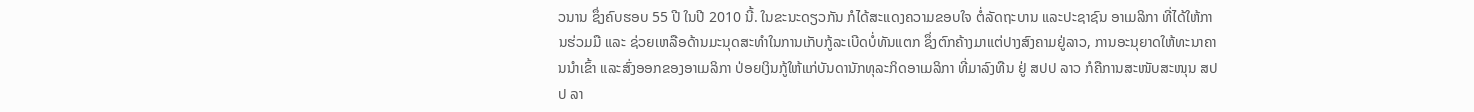ວນານ ຊຶ່ງຄົບຮອບ 55 ປີ ໃນປີ 2010 ນີ້. ໃນຂະນະດຽວກັນ ກໍໄດ້ສະແດງຄວາມຂອບໃຈ ຕໍ່ລັດຖະບານ ແລະປະຊາຊົນ ອາເມລິກາ ທີ່ໄດ້ໃຫ້ການຮ່ວມມື ແລະ ຊ່ວຍເຫລືອດ້ານມະນຸດສະທຳໃນການເກັບກູ້ລະເບີດບໍ່ທັນແຕກ ຊຶ່ງຕົກຄ້າງມາແຕ່ປາງສົງຄາມຢູ່ລາວ, ການອະນຸຍາດໃຫ້ທະນາຄານນຳເຂົ້າ ແລະສົ່ງອອກຂອງອາເມລິກາ ປ່ອຍເງິນກູ້ໃຫ້ແກ່ບັນດານັກທຸລະກິດອາເມລິກາ ທີ່ມາລົງທືນ ຢູ່ ສປປ ລາວ ກໍຄືການສະໜັບສະໜຸນ ສປປ ລາ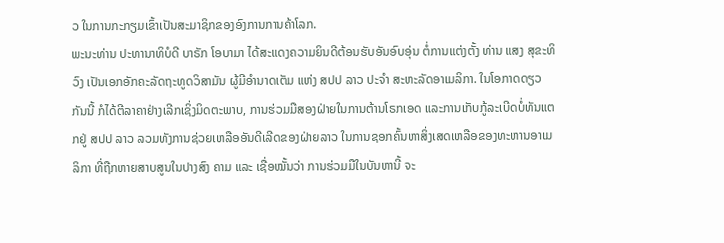ວ ໃນການກະກຽມເຂົ້າເປັນສະມາຊິກຂອງອົງການການຄ້າໂລກ.
ພະນະທ່ານ ປະທານາທິບໍດີ ບາຣັກ ໂອບາມາ ໄດ້ສະແດງຄວາມຍິນດີຕ້ອນຮັບອັນອົບອຸ່ນ ຕໍ່ການແຕ່ງຕັ້ງ ທ່ານ ແສງ ສຸຂະທິວົງ ເປັນເອກອັກຄະລັດຖະທູດວິສາມັນ ຜູ້ມີອຳນາດເຕັມ ແຫ່ງ ສປປ ລາວ ປະຈຳ ສະຫະລັດອາເມລິກາ. ໃນໂອກາດດຽວກັນນີ້ ກໍໄດ້ຕີລາຄາຢ່າງເລີກເຊິ່ງມິດຕະພາບ, ການຮ່ວມມືສອງຝ່າຍໃນການຕ້ານໂຣກເອດ ແລະການເກັບກູ້ລະເບີດບໍ່ທັນແຕກຢູ່ ສປປ ລາວ ລວມທັງການຊ່ວຍເຫລືອອັນດີເລີດຂອງຝ່າຍລາວ ໃນການຊອກຄົ້ນຫາສິ່ງເສດເຫລືອຂອງທະຫານອາເມລິກາ ທີ່ຖືກຫາຍສາບສູນໃນປາງສົງ ຄາມ ແລະ ເຊື່ອໝັ້ນວ່າ ການຮ່ວມມືໃນບັນຫານີ້ ຈະ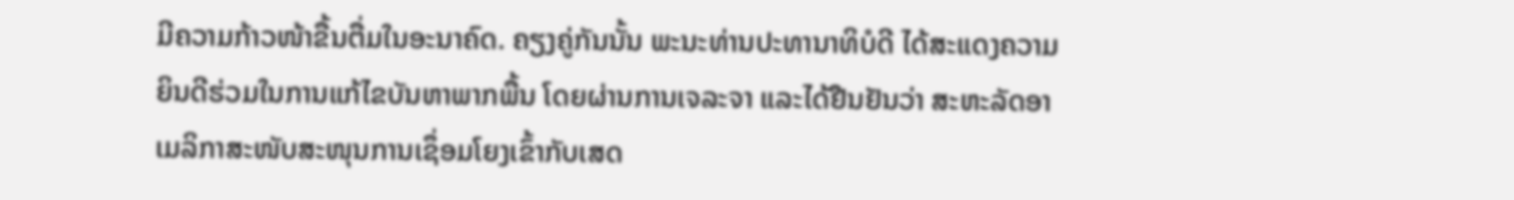ມີຄວາມກ້າວໜ້າຂື້ນຕື່ມໃນອະນາຄົດ. ຄຽງຄູ່ກັນນັ້ນ ພະນະທ່ານປະທານາທິບໍດີ ໄດ້ສະແດງຄວາມຍິນດີຮ່ວມໃນການແກ້ໄຂບັນຫາພາກພື້ນ ໂດຍຜ່ານການເຈລະຈາ ແລະໄດ້ຢືນຢັນວ່າ ສະຫະລັດອາເມລິກາສະໜັບສະໜຸນການເຊຶ່ອມໂຍງເຂົ້າກັບເສດ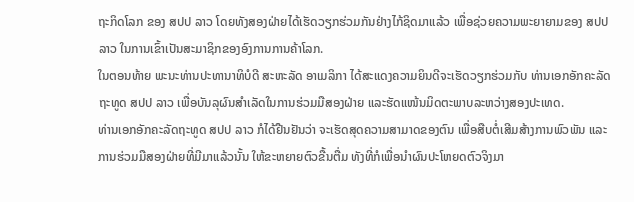ຖະກິດໂລກ ຂອງ ສປປ ລາວ ໂດຍທັງສອງຝ່າຍໄດ້ເຮັດວຽກຮ່ວມກັນຢ່າງໄກ້ຊິດມາແລ້ວ ເພື່ອຊ່ວຍຄວາມພະຍາຍາມຂອງ ສປປ ລາວ ໃນການເຂົ້າເປັນສະມາຊິກຂອງອົງການການຄ້າໂລກ.
ໃນຕອນທ້າຍ ພະນະທ່ານປະທານາທິບໍດີ ສະຫະລັດ ອາເມລິກາ ໄດ້ສະແດງຄວາມຍິນດີຈະເຮັດວຽກຮ່ວມກັບ ທ່ານເອກອັກຄະລັດຖະທູດ ສປປ ລາວ ເພື່ອບັນລຸຜົນສຳເລັດໃນການຮ່ວມມືສອງຝ່າຍ ແລະຮັດແໜ້ນມິດຕະພາບລະຫວ່າງສອງປະເທດ.
ທ່ານເອກອັກຄະລັດຖະທູດ ສປປ ລາວ ກໍໄດ້ຢືນຢັນວ່າ ຈະເຮັດສຸດຄວາມສາມາດຂອງຕົນ ເພື່ອສືບຕໍ່ເສີມສ້າງການພົວພັນ ແລະ ການຮ່ວມມືສອງຝ່າຍທີ່ມີມາແລ້ວນັ້ນ ໃຫ້ຂະຫຍາຍຕົວຂື້ນຕື່ມ ທັງທີ່ກໍເພື່ອນຳຜົນປະໂຫຍດຕົວຈິງມາ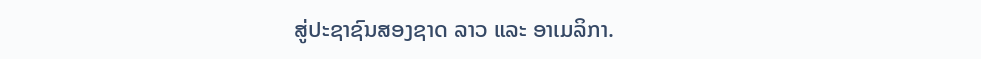ສູ່ປະຊາຊົນສອງຊາດ ລາວ ແລະ ອາເມລິກາ.